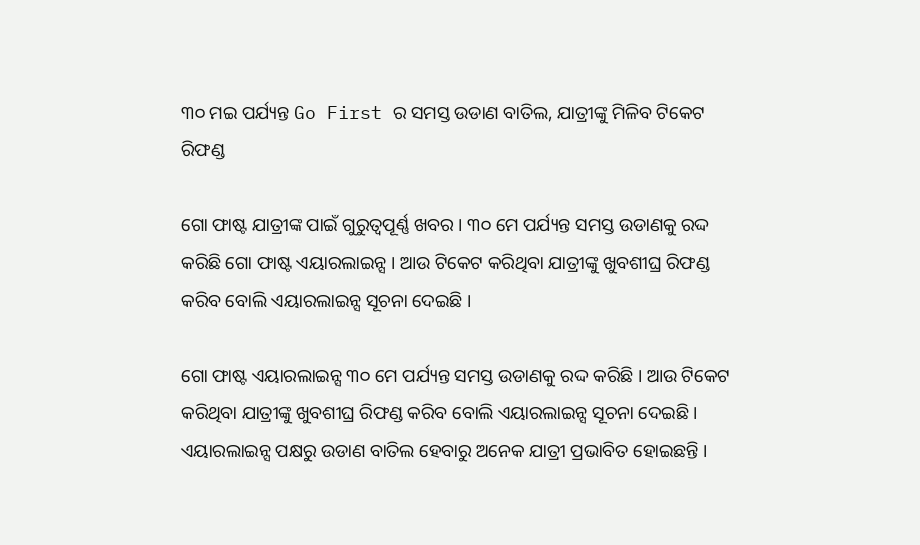୩୦ ମଇ ପର୍ଯ୍ୟନ୍ତ Go First ର ସମସ୍ତ ଉଡାଣ ବାତିଲ, ଯାତ୍ରୀଙ୍କୁ ମିଳିବ ଟିକେଟ ରିଫଣ୍ଡ

ଗୋ ଫାଷ୍ଟ ଯାତ୍ରୀଙ୍କ ପାଇଁ ଗୁରୁତ୍ୱପୂର୍ଣ୍ଣ ଖବର । ୩୦ ମେ ପର୍ଯ୍ୟନ୍ତ ସମସ୍ତ ଉଡାଣକୁ ରଦ୍ଦ କରିଛି ଗୋ ଫାଷ୍ଟ ଏୟାରଲାଇନ୍ସ । ଆଉ ଟିକେଟ କରିଥିବା ଯାତ୍ରୀଙ୍କୁ ଖୁବଶୀଘ୍ର ରିଫଣ୍ଡ କରିବ ବୋଲି ଏୟାରଲାଇନ୍ସ ସୂଚନା ଦେଇଛି ।

ଗୋ ଫାଷ୍ଟ ଏୟାରଲାଇନ୍ସ ୩୦ ମେ ପର୍ଯ୍ୟନ୍ତ ସମସ୍ତ ଉଡାଣକୁ ରଦ୍ଦ କରିଛି । ଆଉ ଟିକେଟ କରିଥିବା ଯାତ୍ରୀଙ୍କୁ ଖୁବଶୀଘ୍ର ରିଫଣ୍ଡ କରିବ ବୋଲି ଏୟାରଲାଇନ୍ସ ସୂଚନା ଦେଇଛି । ଏୟାରଲାଇନ୍ସ ପକ୍ଷରୁ ଉଡାଣ ବାତିଲ ହେବାରୁ ଅନେକ ଯାତ୍ରୀ ପ୍ରଭାବିତ ହୋଇଛନ୍ତି ।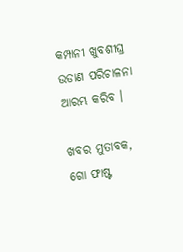କମ୍ପାନୀ ଖୁବଶୀଘ୍ର ଉଡାଣ ପରିଚାଳନା ଆରମ୍ଭ କରିବ ।

ଖବର ମୁତାବକ, ଗୋ ଫାଷ୍ଟ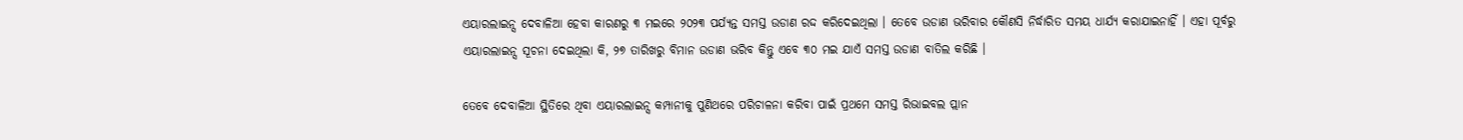ଏୟାରଲାଇନ୍ସ ଦେବାଳିଆ ହେବା କାରଣରୁ ୩ ମଇରେ ୨୦୨୩ ପର୍ଯ୍ୟନ୍ତ ସମସ୍ତ ଉଡାଣ ରଦ୍ଦ କରିଦେଇଥିଲା । ତେବେ ଉଡାଣ ଭରିବାର କୌଣସି ନିର୍ଦ୍ଧାରିତ ସମୟ ଧାର୍ଯ୍ୟ କରାଯାଇନାହିଁ । ଏହା ପୂର୍ବରୁ ଏୟାରଲାଇନ୍ସ ସୂଚନା ଦେଇଥିଲା କି, ୨୭ ତାରିଖରୁ ବିମାନ ଉଡାଣ ଭରିବ କିନ୍ତୁ ଏବେ ୩୦ ମଇ ଯାଏଁ ସମସ୍ତ ଉଡାଣ ବାତିଲ କରିଛି ।

ତେବେ ଦେବାଳିଆ ସ୍ଥିତିରେ ଥିବା ଏୟାରଲାଇନ୍ସ କମ୍ପାନୀକୁ ପୁଣିଥରେ ପରିଚାଳନା କରିବା ପାଇଁ ପ୍ରଥମେ ସମସ୍ତ ରିଭାଇବଲ ପ୍ଲାନ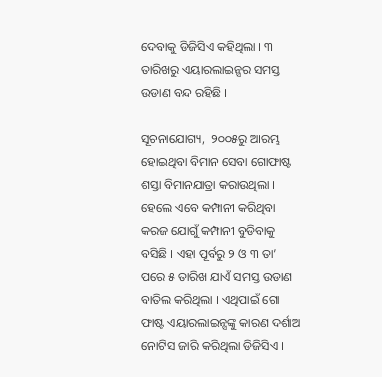ଦେବାକୁ ଡିଜିସିଏ କହିଥିଲା । ୩ ତାରିଖରୁ ଏୟାରଲାଇନ୍ସର ସମସ୍ତ ଉଡାଣ ବନ୍ଦ ରହିଛି ।

ସୂଚନାଯୋଗ୍ୟ,  ୨୦୦୫ରୁ ଆରମ୍ଭ ହୋଇଥିବା ବିମାନ ସେବା ଗୋଫାଷ୍ଟ ଶସ୍ତା ବିମାନଯାତ୍ରା କରାଉଥିଲା । ହେଲେ ଏବେ କମ୍ପାନୀ କରିଥିବା କରଜ ଯୋଗୁଁ କମ୍ପାନୀ ବୁଡିବାକୁ ବସିଛି । ଏହା ପୂର୍ବରୁ ୨ ଓ ୩ ତା’ ପରେ ୫ ତାରିଖ ଯାଏଁ ସମସ୍ତ ଉଡାଣ ବାତିଲ କରିଥିଲା । ଏଥିପାଇଁ ଗୋ ଫାଷ୍ଟ ଏୟାରଲାଇନ୍ସଙ୍କୁ କାରଣ ଦର୍ଶାଅ ନୋଟିସ ଜାରି କରିଥିଲା ଡିଜିସିଏ ।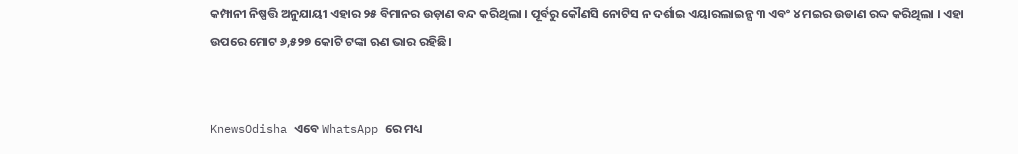କମ୍ପାନୀ ନିଷ୍ପତ୍ତି ଅନୁଯାୟୀ ଏହାର ୨୫ ବିମାନର ଉଡ଼ାଣ ବନ୍ଦ କରିଥିଲା । ପୂର୍ବରୁ କୌଣସି ନୋଟିସ ନ ଦର୍ଶାଇ ଏୟାରଲାଇନ୍ସ ୩ ଏବଂ ୪ ମଇର ଉଡାଣ ରଦ୍ଦ କରିଥିଲା । ଏହା ଉପରେ ମୋଟ ୬,୫୨୭ କୋଟି ଟଙ୍କା ଋଣ ଭାର ରହିଛି।


KnewsOdisha ଏବେ WhatsApp ରେ ମଧ୍ୟ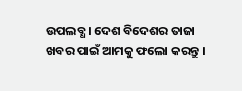ଉପଲବ୍ଧ । ଦେଶ ବିଦେଶର ତାଜା ଖବର ପାଇଁ ଆମକୁ ଫଲୋ କରନ୍ତୁ ।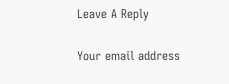Leave A Reply

Your email address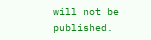will not be published.